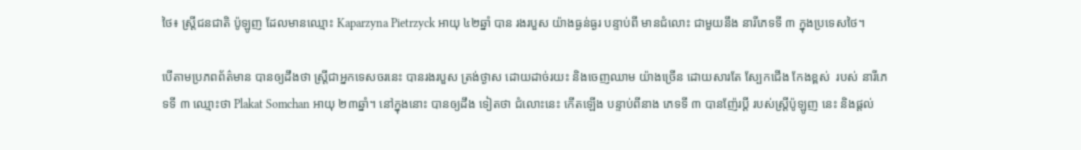ថៃ៖ ស្ដ្រីជនជាតិ ប៉ូឡូញ ដែលមានឈ្មោះ Kaparzyna Pietrzyck អាយុ ៤២ឆ្នាំ បាន រងរបួស យ៉ាងធ្ងន់ធ្ងរ បន្ទាប់ពី មានជំលោះ ជាមួយនឹង នារីភេទទី ៣ ក្នុងប្រទេសថៃ។

បើតាមប្រភពព័ត៌មាន បានឲ្យដឹងថា ស្ដ្រីជាអ្នកទេសចរនេះ បានរងរបួស ត្រង់ថ្ងាស ដោយដាច់រយះ និងចេញឈាម យ៉ាងច្រើន ដោយសារតែ ស្បែកជើង កែងខ្ពស់  របស់ នារីភេទទី ៣ ឈ្មោះថា Plakat Somchan អាយុ ២៣ឆ្នាំ។ នៅក្នុងនោះ បានឲ្យដឹង ទៀតថា ជំលោះនេះ កើតឡើង បន្ទាប់ពីនាង ភេទទី ៣ បានញ៉ែរប្ដី របស់ស្ដ្រីប៉ូឡូញ នេះ និងផ្ដល់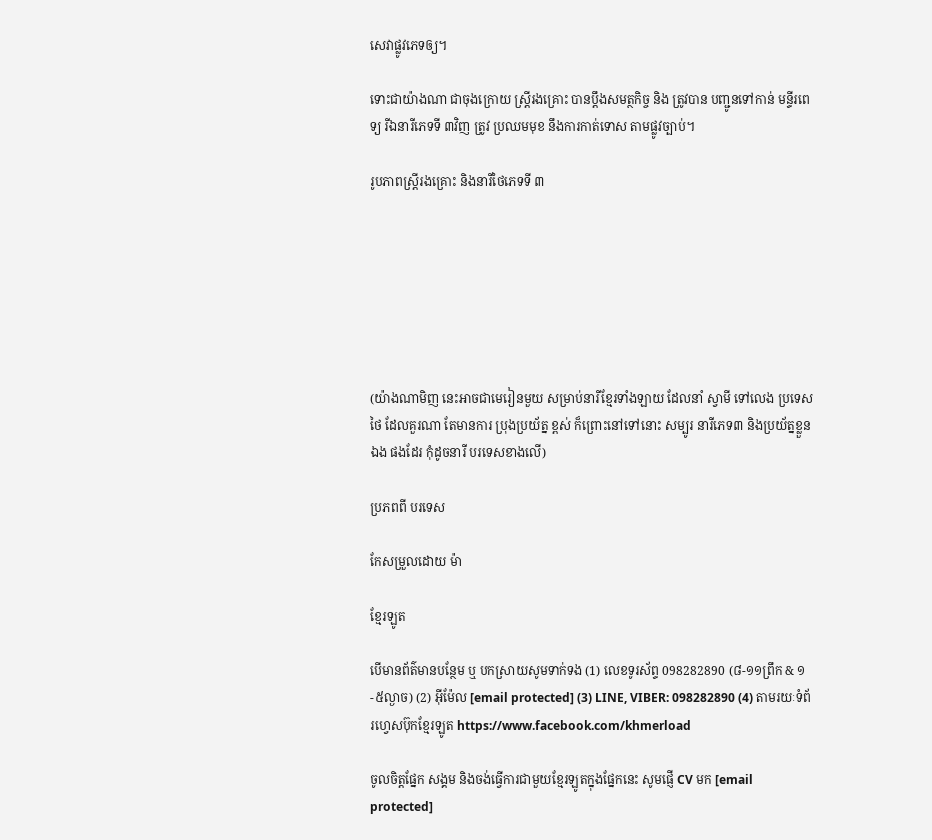សេវាផ្លូវភេទឲ្យ។

ទោះជាយ៉ាងណា ជាចុងក្រោយ ស្ដ្រីរងគ្រោះ បានប្ដឹងសមត្ថកិច្ច និង ត្រូវបាន បញ្ជូនទៅកាន់ មន្ទីរពេទ្យ រីឯនារីភេទទី ៣វិញ ត្រូវ ប្រឈមមុខ នឹងការកាត់ទោស តាមផ្លូវច្បាប់។

រូបភាពស្ដ្រីរងគ្រោះ និងនារីថៃភេទទី ៣







(យ៉ាងណាមិញ នេះអាចជាមេរៀនមួយ សម្រាប់នារីខ្មែរទាំងឡាយ ដែលនាំ ស្វាមី ទៅលេង ប្រទេសថៃ ដែលគួរណា តែមានការ ប្រុងប្រយ័ត្ន ខ្ពស់ ក៏ព្រោះនៅទៅនោះ សម្បូរ នារីភេទ៣ និងប្រយ័ត្នខ្លួនឯង ផងដែរ កុំដូចនារី បរទេសខាងលើ)

ប្រភពពី បរទេស

កែសម្រួលដោយ ម៉ា

ខ្មែរឡូត

បើមានព័ត៌មានបន្ថែម ឬ បកស្រាយសូមទាក់ទង (1) លេខទូរស័ព្ទ 098282890 (៨-១១ព្រឹក & ១-៥ល្ងាច) (2) អ៊ីម៉ែល [email protected] (3) LINE, VIBER: 098282890 (4) តាមរយៈទំព័រហ្វេសប៊ុកខ្មែរឡូត https://www.facebook.com/khmerload

ចូលចិត្តផ្នែក សង្គម និងចង់ធ្វើការជាមួយខ្មែរឡូតក្នុងផ្នែកនេះ សូមផ្ញើ CV មក [email protected]